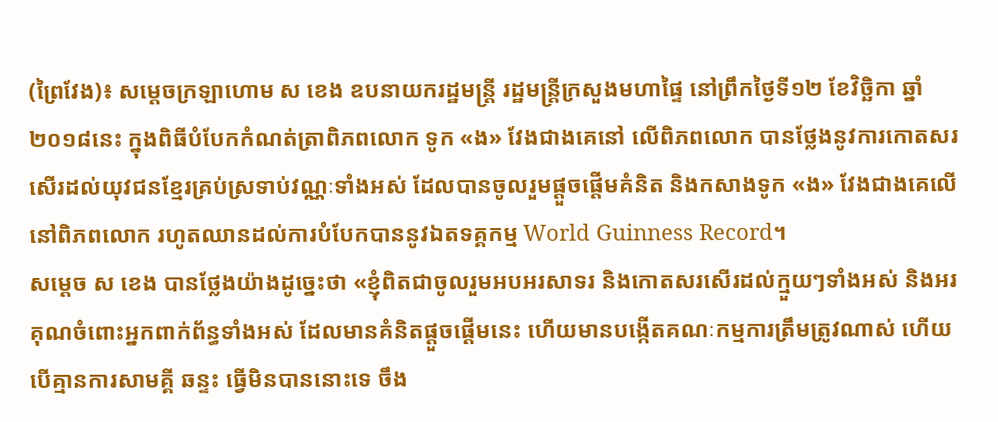(ព្រៃវែង)៖ សម្ដេចក្រឡាហោម ស ខេង ឧបនាយករដ្ឋមន្ដ្រី រដ្ឋមន្ដ្រីក្រសួងមហាផ្ទៃ នៅព្រឹកថ្ងៃទី១២ ខែវិច្ឆិកា ឆ្នាំ២០១៨នេះ ក្នុងពិធីបំបែកកំណត់ត្រាពិភពលោក ទូក «ង» វែងជាងគេនៅ លើពិភពលោក បានថ្លែងនូវការកោតសរសើរដល់យុវជនខ្មែរគ្រប់ស្រទាប់វណ្ណៈទាំងអស់ ដែលបានចូលរួមផ្ដួចផ្ដើមគំនិត និងកសាងទូក «ង» វែងជាងគេលើនៅពិភពលោក រហូតឈានដល់ការបំបែកបាននូវឯតទគ្គកម្ម World Guinness Record។
សម្ដេច ស ខេង បានថ្លែងយ៉ាងដូច្នេះថា «ខ្ញុំពិតជាចូលរួមអបអរសាទរ និងកោតសរសើរដល់ក្មួយៗទាំងអស់ និងអរគុណចំពោះអ្នកពាក់ព័ន្ធទាំងអស់ ដែលមានគំនិតផ្ដួចផ្ដើមនេះ ហើយមានបង្កើតគណៈកម្មការត្រឹមត្រូវណាស់ ហើយបើគ្មានការសាមគ្គី ឆន្ទះ ធ្វើមិនបាននោះទេ ចឹង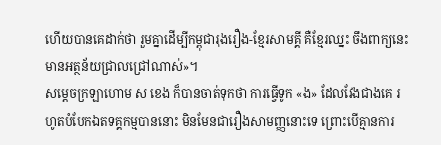ហើយបានគេដាក់ថា រួមគ្នាដើម្បីកម្ពុជារុងរឿង-ខ្មែរសាមគ្គី គឺខ្មែរឈ្នះ ចឹងពាក្យនេះមានអត្ថន័យជ្រាលជ្រៅណាស់»។
សម្ដេចក្រឡាហោម ស ខេង ក៏បានចាត់ទុកថា ការធ្វើទូក «ង» ដែលវែងជាងគេ រហូតបំបែកឯតទគ្គកម្មបាននោះ មិនមែនជារឿងសាមញ្ញនោះទេ ព្រោះបើគ្មានការ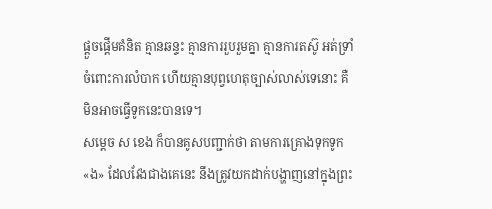ផ្ដួចផ្ដើមគំនិត គ្មានឆន្ទះ គ្មានការរួបរួមគ្នា គ្មានការតស៊ូ អត់ទ្រាំចំពោះការលំបាក ហើយគ្មានបុព្វហេតុច្បាស់លាស់ទេនោះ គឺមិនអាចធ្វើទូកនេះបានទេ។
សម្ដេច ស ខេង ក៏បានគូសបញ្ជាក់ថា តាមការគ្រោងទុកទូក «ង» ដែលវែងជាងគេនេះ នឹងត្រូវយកដាក់បង្ហាញនៅក្នុងព្រះ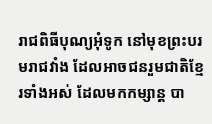រាជពិធីបុណ្យអុំទូក នៅមុខព្រះបរមរាជវាំង ដែលអាចជនរួមជាតិខ្មែរទាំងអស់ ដែលមកកម្សាន្ដ បា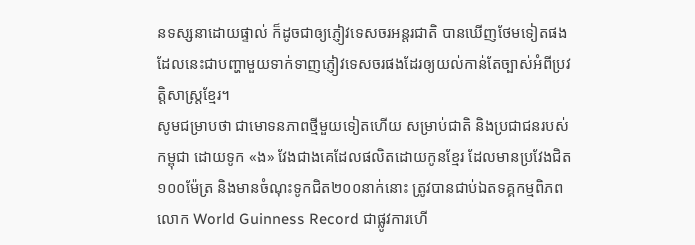នទស្សនាដោយផ្ទាល់ ក៏ដូចជាឲ្យភ្ញៀវទេសចរអន្ដរជាតិ បានឃើញថែមទៀតផង ដែលនេះជាបញ្ហាមួយទាក់ទាញភ្ញៀវទេសចរផងដែរឲ្យយល់កាន់តែច្បាស់អំពីប្រវត្តិសាស្ដ្រខ្មែរ។
សូមជម្រាបថា ជាមោទនភាពថ្មីមួយទៀតហើយ សម្រាប់ជាតិ និងប្រជាជនរបស់កម្ពុជា ដោយទូក «ង» វែងជាងគេដែលផលិតដោយកូនខ្មែរ ដែលមានប្រវែងជិត១០០ម៉ែត្រ និងមានចំណុះទូកជិត២០០នាក់នោះ ត្រូវបានជាប់ឯតទគ្គកម្មពិភពលោក World Guinness Record ជាផ្លូវការហើ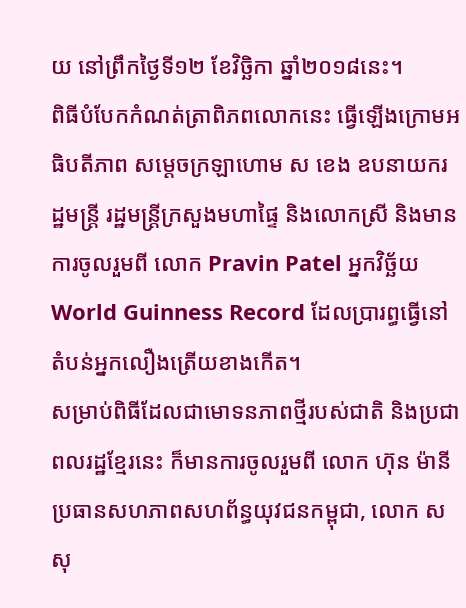យ នៅព្រឹកថ្ងៃទី១២ ខែវិច្ឆិកា ឆ្នាំ២០១៨នេះ។
ពិធីបំបែកកំណត់ត្រាពិភពលោកនេះ ធ្វើឡើងក្រោមអធិបតីភាព សម្ដេចក្រឡាហោម ស ខេង ឧបនាយករដ្ឋមន្ដ្រី រដ្ឋមន្ដ្រីក្រសួងមហាផ្ទៃ និងលោកស្រី និងមានការចូលរួមពី លោក Pravin Patel អ្នកវិច្ឆ័យ World Guinness Record ដែលប្រារព្ធធ្វើនៅតំបន់អ្នកលឿងត្រើយខាងកើត។
សម្រាប់ពិធីដែលជាមោទនភាពថ្មីរបស់ជាតិ និងប្រជាពលរដ្ឋខ្មែរនេះ ក៏មានការចូលរួមពី លោក ហ៊ុន ម៉ានី ប្រធានសហភាពសហព័ន្ធយុវជនកម្ពុជា, លោក ស សុ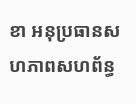ខា អនុប្រធានសហភាពសហព័ន្ធ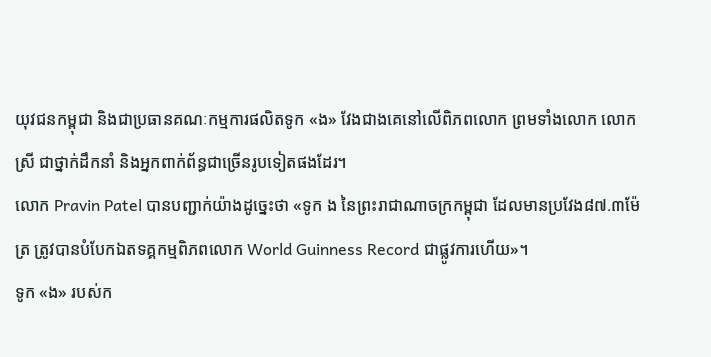យុវជនកម្ពុជា និងជាប្រធានគណៈកម្មការផលិតទូក «ង» វែងជាងគេនៅលើពិភពលោក ព្រមទាំងលោក លោកស្រី ជាថ្នាក់ដឹកនាំ និងអ្នកពាក់ព័ន្ធជាច្រើនរូបទៀតផងដែរ។
លោក Pravin Patel បានបញ្ជាក់យ៉ាងដូច្នេះថា «ទូក ង នៃព្រះរាជាណាចក្រកម្ពុជា ដែលមានប្រវែង៨៧.៣ម៉ែត្រ ត្រូវបានបំបែកឯតទគ្គកម្មពិភពលោក World Guinness Record ជាផ្លូវការហើយ»។
ទូក «ង» របស់ក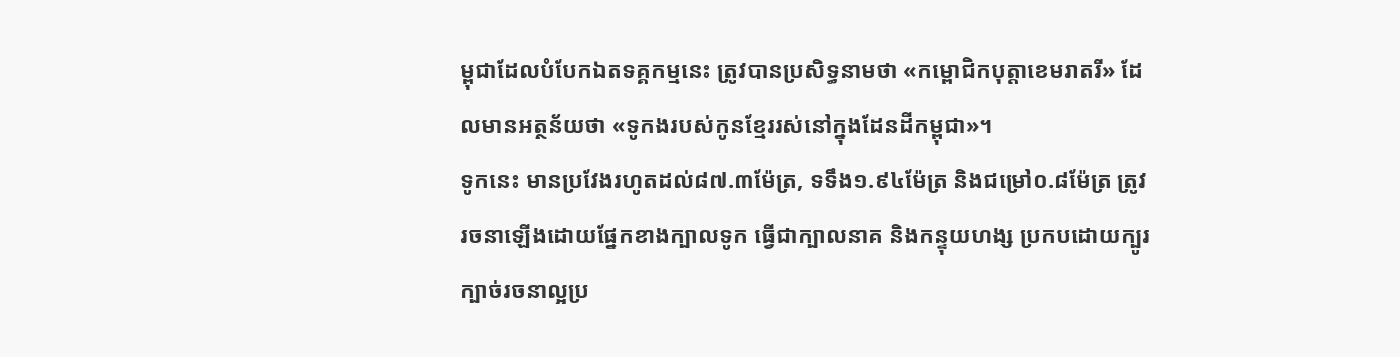ម្ពុជាដែលបំបែកឯតទគ្គកម្មនេះ ត្រូវបានប្រសិទ្ធនាមថា «កម្ពោជិកបុត្តាខេមរាតរី» ដែលមានអត្ថន័យថា «ទូកងរបស់កូនខ្មែររស់នៅក្នុងដែនដីកម្ពុជា»។
ទូកនេះ មានប្រវែងរហូតដល់៨៧.៣ម៉ែត្រ, ទទឹង១.៩៤ម៉ែត្រ និងជម្រៅ០.៨ម៉ែត្រ ត្រូវរចនាឡើងដោយផ្នែកខាងក្បាលទូក ធ្វើជាក្បាលនាគ និងកន្ទុយហង្ស ប្រកបដោយក្បូរក្បាច់រចនាល្អប្រ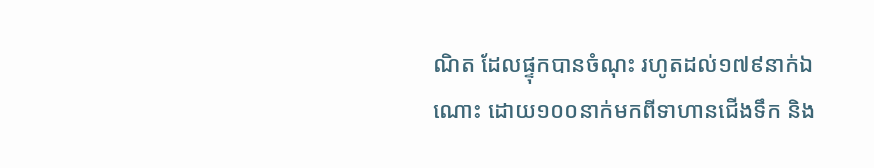ណិត ដែលផ្ទុកបានចំណុះ រហូតដល់១៧៩នាក់ឯណោះ ដោយ១០០នាក់មកពីទាហានជើងទឹក និង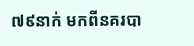៧៩នាក់ មកពីនគរបា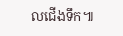លជើងទឹក៕